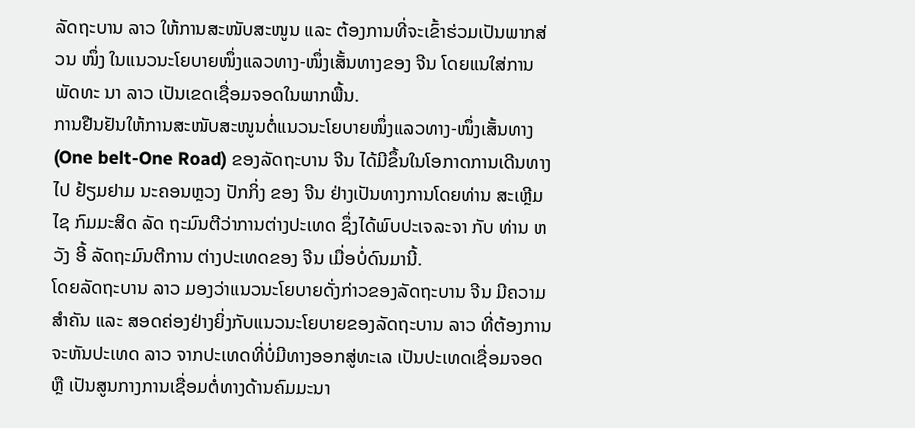ລັດຖະບານ ລາວ ໃຫ້ການສະໜັບສະໜູນ ແລະ ຕ້ອງການທີ່ຈະເຂົ້າຮ່ວມເປັນພາກສ່ວນ ໜຶ່ງ ໃນແນວນະໂຍບາຍໜຶ່ງແລວທາງ-ໜຶ່ງເສັ້ນທາງຂອງ ຈີນ ໂດຍແນໃສ່ການພັດທະ ນາ ລາວ ເປັນເຂດເຊື່ອມຈອດໃນພາກພື້ນ.
ການຢືນຢັນໃຫ້ການສະໜັບສະໜູນຕໍ່ແນວນະໂຍບາຍໜຶ່ງແລວທາງ-ໜຶ່ງເສັ້ນທາງ (One belt-One Road) ຂອງລັດຖະບານ ຈີນ ໄດ້ມີຂຶ້ນໃນໂອກາດການເດີນທາງໄປ ຢ້ຽມຢາມ ນະຄອນຫຼວງ ປັກກິ່ງ ຂອງ ຈີນ ຢ່າງເປັນທາງການໂດຍທ່ານ ສະເຫຼີມໄຊ ກົມມະສິດ ລັດ ຖະມົນຕີວ່າການຕ່າງປະເທດ ຊຶ່ງໄດ້ພົບປະເຈລະຈາ ກັບ ທ່ານ ຫວັງ ອີ້ ລັດຖະມົນຕີການ ຕ່າງປະເທດຂອງ ຈີນ ເມື່ອບໍ່ດົນມານີ້.
ໂດຍລັດຖະບານ ລາວ ມອງວ່າແນວນະໂຍບາຍດັ່ງກ່າວຂອງລັດຖະບານ ຈີນ ມີຄວາມ ສຳຄັນ ແລະ ສອດຄ່ອງຢ່າງຍິ່ງກັບແນວນະໂຍບາຍຂອງລັດຖະບານ ລາວ ທີ່ຕ້ອງການ ຈະຫັນປະເທດ ລາວ ຈາກປະເທດທີ່ບໍ່ມີທາງອອກສູ່ທະເລ ເປັນປະເທດເຊື່ອມຈອດ ຫຼື ເປັນສູນກາງການເຊື່ອມຕໍ່ທາງດ້ານຄົມມະນາ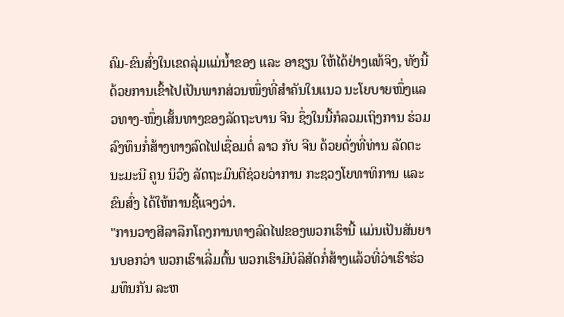ຄົມ-ຂົນສົ່ງໃນເຂດລຸ່ມແມ່ນ້ຳຂອງ ແລະ ອາຊຽນ ໃຫ້ໄດ້ຢ່າງແທ້ຈິງ, ທັງນີ້ດ້ວຍການເຂົ້າໄປເປັນພາກສ່ວນໜຶ່ງທີ່ສຳຄັນໃນແນວ ນະໂຍບາຍໜຶ່ງແລວທາງ-ໜຶ່ງເສັ້ນທາງຂອງລັດຖະບານ ຈີນ ຊຶ່ງໃນນີ້ກໍລວມເຖິງການ ຮ່ວມລົງທຶນກໍ່ສ້າງທາງລົດໄຟເຊື່ອມຕໍ່ ລາວ ກັບ ຈີນ ດ້ວຍດັ່ງທີ່ທ່ານ ລັດຕະນະມະນີ ຄູນ ນິວົງ ລັດຖະມົນຕີຊ່ວຍວ່າການ ກະຊວງໂຍທາທິການ ແລະ ຂົນສົ່ງ ໄດ້ໃຫ້ການຊີ້ແຈງວ່າ.
"ການວາງສີລາລືກໂຄງການທາງລົດໄຟຂອງພວກເຮົານີ້ ແມ່ນເປັນສັນຍານບອກວ່າ ພວກເຮົາເລີ່ມຕົ້ນ ພວກເຮົາມີບໍລິສັດກໍ່ສ້າງແລ້ວທີ່ວ່າເຮົາຮ່ວມທຶນກັນ ລະຫ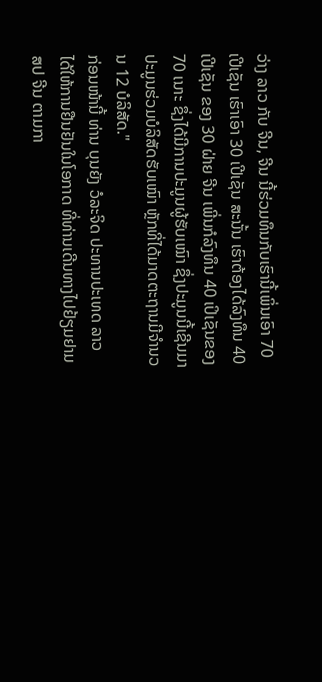ວ່າງ ລາວ ກັບ ຈີນ, ຈີນ ນີ້ຮ່ວມທຶນກັບເຮົານີ້ເພິ່ນເອົາ 70 ເປີເຊັນ ເຮົາເອົາ 30 ເປີເຊັນ ສະນັ້ນ ເຮົາຕ້ອງໄດ້ລົງທຶນ 40 ເປີເຊັນ ຂອງ 30 ຝ່າຍ ຈີນ ເພີ່ນກໍລົງທຶນ 40 ເປິເຊັນຂອງ 70 ເນາະ ຊຶ່ງໄດ້ມີການປະມູນຜູ້ຮັບເໝົາ ຊຶ່ງປະມູນນີ້ເຊີນມາປະມູນຮ່ວມບໍລິສັດຮັບເໝົາ ຫຼັກທີ່ໄດ້ມາດຕະຖານມີຈຳນວນ 12 ບໍລິສັດ."
ກ່ອນໜ້ານີ້ ທ່ານ ບຸນຍັງ ວໍລະຈິດ ປະທານປະເທດ ລາວ ໄດ້ໃຫ້ການຢືນຢັນໃນໂອກາດ ທີ່ທ່ານເດີນທາງໄປຢ້ຽມຢາມ ສປ ຈີນ ຕາມກາ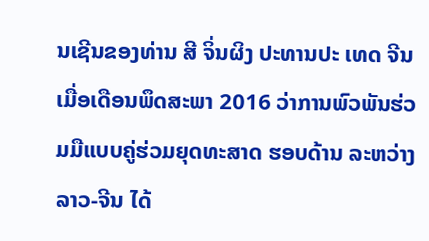ນເຊີນຂອງທ່ານ ສີ ຈິ່ນຜິງ ປະທານປະ ເທດ ຈີນ ເມື່ອເດືອນພຶດສະພາ 2016 ວ່າການພົວພັນຮ່ວມມືແບບຄູ່ຮ່ວມຍຸດທະສາດ ຮອບດ້ານ ລະຫວ່າງ ລາວ-ຈີນ ໄດ້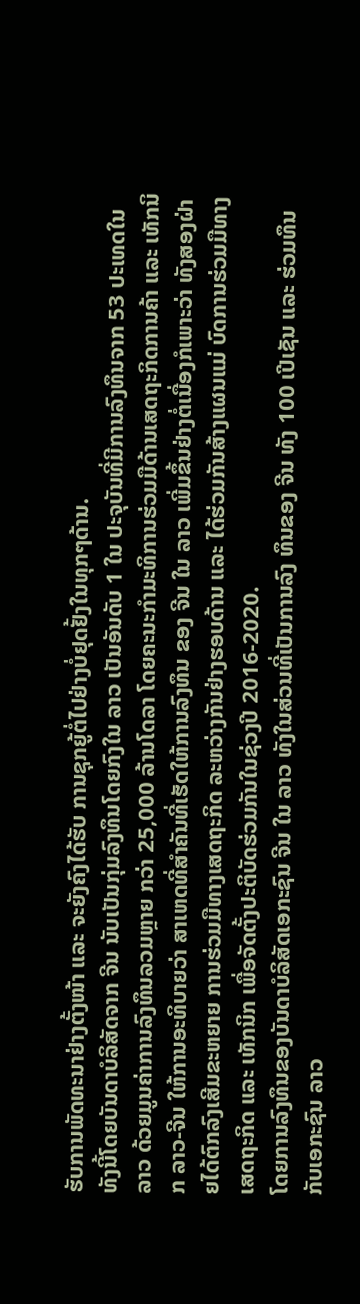ຮັບການພັດທະນາຢ່າງຕັ້ງໜ້າ ແລະ ຈະຍັງຄົງໄດ້ຮັບ ການຊຸກຍູ້ຕໍ່ໄປຢ່າງບໍ່ຢຸດຢັ້ງໃນທຸກໆດ້ານ.
ທັງນີ້ໂດຍບັນດາບໍລິສັດຈາກ ຈີນ ນັບເປັນກຸ່ມລົງທຶນໂດຍກົງໃນ ລາວ ເປັນອັນດັບ 1 ໃນ ປະຈຸບັນທີ່ມີການລົງທຶນຈາກ 53 ປະເທດໃນ ລາວ ດ້ວຍມູນຄ່າການລົງທຶນລວມຫຼາຍ ກວ່າ 25,000 ລ້ານໂດລາ ໂດຍຄະນະກຳມະທິການຮ່ວມມືດ້ານເສດຖະກິດການຄ້າ ແລະ ເທັກນິກ ລາວ-ຈີນ ໃຫ້ການອະທິບາຍວ່າ ສາເຫດທີ່ສຳຄັນທີ່ເຮັດໃຫ້ການລົງທຶນ ຂອງ ຈີນ ໃນ ລາວ ເພີ່ມຂຶ້ນຢ່າງຕໍ່ເນື່ອງກໍເພາະວ່າ ທັງສອງຝ່າຍໄດ້ຕົກລົງເສີມຂະຫຍາຍ ການຮ່ວມມືທາງເສດຖະກິດ ລະຫວ່າງກັນຢ່າງຮອບດ້ານ ແລະ ໄດ້ຮ່ວມກັນສ້າງແຜນແມ່ ບົດການຮ່ວມມືທາງເສດຖະກິດ ແລະ ເທັກນິກ ເພື່ອຈັດຕັ້ງປະຕິບັດຮ່ວມກັນໃນຊ່ວງປີ 2016-2020.
ໂດຍການລົງທຶນຂອງບັນດາບໍລິສັດເອກະຊົນ ຈີນ ໃນ ລາວ ທັງໃນສ່ວນທີ່ເປັນການລົງ ທຶນຂອງ ຈີນ ທັງ 100 ເປີເຊັນ ແລະ ຮ່ວມທຶນກັບເອກະຊົນ ລາວ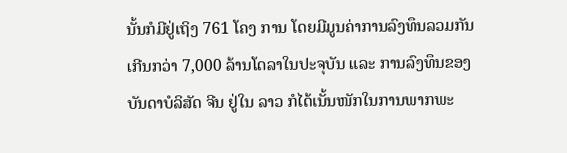ນັ້ນກໍມີຢູ່ເຖິງ 761 ໂຄງ ການ ໂດຍມີມູນຄ່າການລົງທຶນລວມກັນເກີນກວ່າ 7,000 ລ້ານໂດລາໃນປະຈຸບັນ ແລະ ການລົງທຶນຂອງບັນດາບໍລິສັດ ຈີນ ຢູ່ໃນ ລາວ ກໍໄດ້ເນັ້ນໜັກໃນການພາກພະ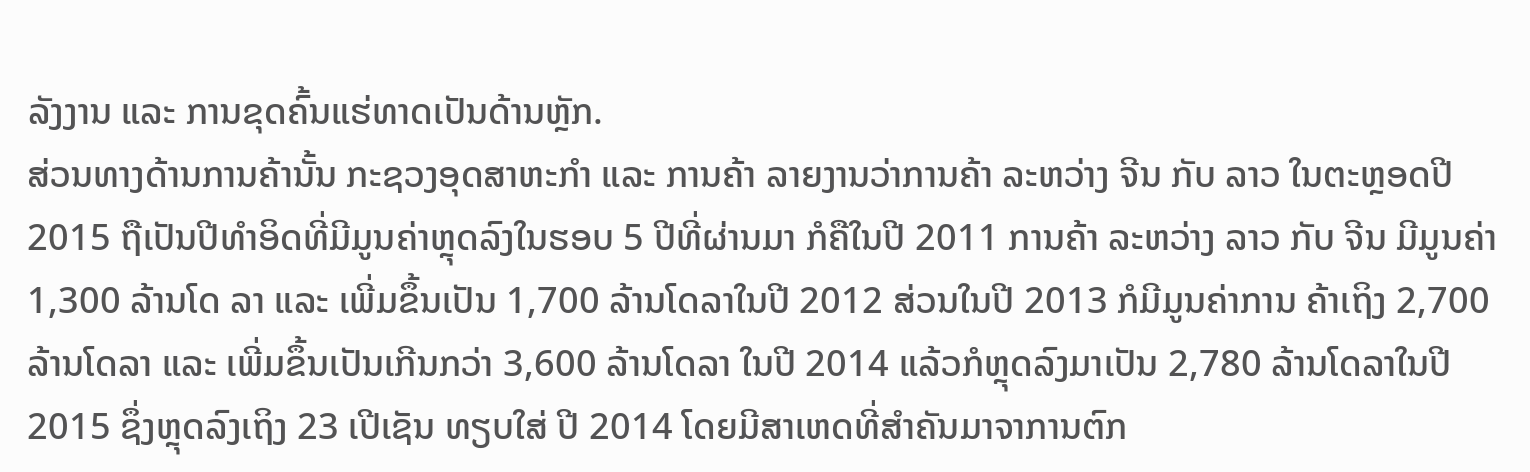ລັງງານ ແລະ ການຂຸດຄົ້ນແຮ່ທາດເປັນດ້ານຫຼັກ.
ສ່ວນທາງດ້ານການຄ້ານັ້ນ ກະຊວງອຸດສາຫະກຳ ແລະ ການຄ້າ ລາຍງານວ່າການຄ້າ ລະຫວ່າງ ຈີນ ກັບ ລາວ ໃນຕະຫຼອດປີ 2015 ຖືເປັນປີທຳອິດທີ່ມີມູນຄ່າຫຼຸດລົງໃນຮອບ 5 ປີທີ່ຜ່ານມາ ກໍຄືໃນປີ 2011 ການຄ້າ ລະຫວ່າງ ລາວ ກັບ ຈີນ ມີມູນຄ່າ 1,300 ລ້ານໂດ ລາ ແລະ ເພີ່ມຂຶ້ນເປັນ 1,700 ລ້ານໂດລາໃນປີ 2012 ສ່ວນໃນປີ 2013 ກໍມີມູນຄ່າການ ຄ້າເຖິງ 2,700 ລ້ານໂດລາ ແລະ ເພີ່ມຂຶ້ນເປັນເກີນກວ່າ 3,600 ລ້ານໂດລາ ໃນປີ 2014 ແລ້ວກໍຫຼຸດລົງມາເປັນ 2,780 ລ້ານໂດລາໃນປີ 2015 ຊຶ່ງຫຼຸດລົງເຖິງ 23 ເປີເຊັນ ທຽບໃສ່ ປີ 2014 ໂດຍມີສາເຫດທີ່ສຳຄັນມາຈາການຕົກ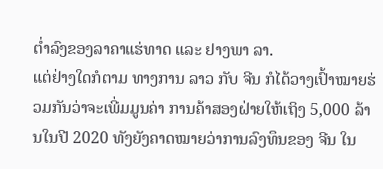ຕ່ຳລົງຂອງລາຄາແຮ່ທາດ ແລະ ຢາງພາ ລາ.
ແຕ່ຢ່າງໃດກໍຕາມ ທາງການ ລາວ ກັບ ຈີນ ກໍໄດ້ວາງເປົ້າໝາຍຮ່ວມກັນວ່າຈະເພີ່ມມູນຄ່າ ການຄ້າສອງຝ່າຍໃຫ້ເຖິງ 5,000 ລ້ານໃນປີ 2020 ທັງຍັງຄາດໝາຍວ່າການລົງທຶນຂອງ ຈີນ ໃນ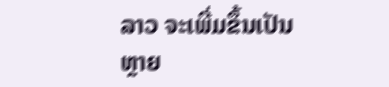ລາວ ຈະເພີ່ມຂຶ້ນເປັນຫຼາຍ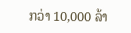ກວ່າ 10,000 ລ້າ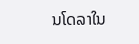ນໂດລາໃນ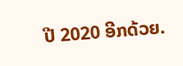ປີ 2020 ອີກດ້ວຍ.